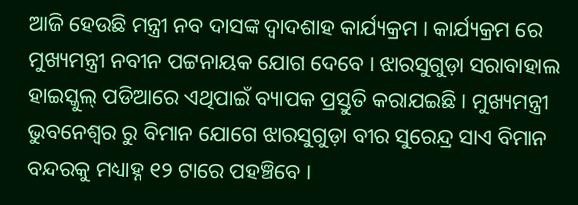ଆଜି ହେଉଛି ମନ୍ତ୍ରୀ ନବ ଦାସଙ୍କ ଦ୍ୱାଦଶାହ କାର୍ଯ୍ୟକ୍ରମ । କାର୍ଯ୍ୟକ୍ରମ ରେ ମୁଖ୍ୟମନ୍ତ୍ରୀ ନବୀନ ପଟ୍ଟନାୟକ ଯୋଗ ଦେବେ । ଝାରସୁଗୁଡ଼ା ସରାବାହାଲ ହାଇସ୍କୁଲ୍ ପଡିଆରେ ଏଥିପାଇଁ ବ୍ୟାପକ ପ୍ରସ୍ତୁତି କରାଯଇଛି । ମୁଖ୍ୟମନ୍ତ୍ରୀ ଭୁବନେଶ୍ବର ରୁ ବିମାନ ଯୋଗେ ଝାରସୁଗୁଡ଼ା ବୀର ସୁରେନ୍ଦ୍ର ସାଏ ବିମାନ ବନ୍ଦରକୁ ମଧ୍ୟାହ୍ନ ୧୨ ଟାରେ ପହଞ୍ଚିବେ ।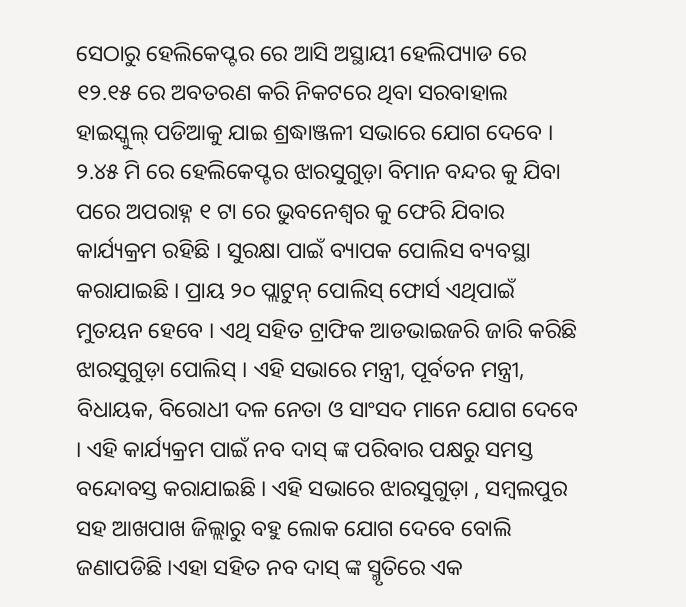ସେଠାରୁ ହେଲିକେପ୍ଟର ରେ ଆସି ଅସ୍ଥାୟୀ ହେଲିପ୍ୟାଡ ରେ ୧୨.୧୫ ରେ ଅବତରଣ କରି ନିକଟରେ ଥିବା ସରବାହାଲ ହାଇସ୍କୁଲ୍ ପଡିଆକୁ ଯାଇ ଶ୍ରଦ୍ଧାଞ୍ଜଳୀ ସଭାରେ ଯୋଗ ଦେବେ । ୨.୪୫ ମି ରେ ହେଲିକେପ୍ଟର ଝାରସୁଗୁଡ଼ା ବିମାନ ବନ୍ଦର କୁ ଯିବା ପରେ ଅପରାହ୍ନ ୧ ଟା ରେ ଭୁବନେଶ୍ୱର କୁ ଫେରି ଯିବାର କାର୍ଯ୍ୟକ୍ରମ ରହିଛି । ସୁରକ୍ଷା ପାଇଁ ବ୍ୟାପକ ପୋଲିସ ବ୍ୟବସ୍ଥା କରାଯାଇଛି । ପ୍ରାୟ ୨୦ ପ୍ଲାଟୁନ୍ ପୋଲିସ୍ ଫୋର୍ସ ଏଥିପାଇଁ ମୁତୟନ ହେବେ । ଏଥି ସହିତ ଟ୍ରାଫିକ ଆଡଭାଇଜରି ଜାରି କରିଛି ଝାରସୁଗୁଡ଼ା ପୋଲିସ୍ । ଏହି ସଭାରେ ମନ୍ତ୍ରୀ, ପୂର୍ବତନ ମନ୍ତ୍ରୀ, ବିଧାୟକ, ବିରୋଧୀ ଦଳ ନେତା ଓ ସାଂସଦ ମାନେ ଯୋଗ ଦେବେ । ଏହି କାର୍ଯ୍ୟକ୍ରମ ପାଇଁ ନବ ଦାସ୍ ଙ୍କ ପରିବାର ପକ୍ଷରୁ ସମସ୍ତ ବନ୍ଦୋବସ୍ତ କରାଯାଇଛି । ଏହି ସଭାରେ ଝାରସୁଗୁଡ଼ା , ସମ୍ବଲପୁର ସହ ଆଖପାଖ ଜିଲ୍ଲାରୁ ବହୁ ଲୋକ ଯୋଗ ଦେବେ ବୋଲି ଜଣାପଡିଛି ।ଏହା ସହିତ ନବ ଦାସ୍ ଙ୍କ ସ୍ମୃତିରେ ଏକ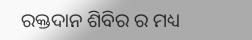ରକ୍ତଦାନ ଶିବିର ର ମଧ୍ୟ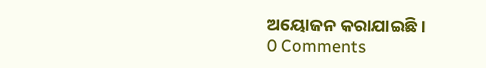ଅୟୋଜନ କରାଯାଇଛି ।
0 Comments